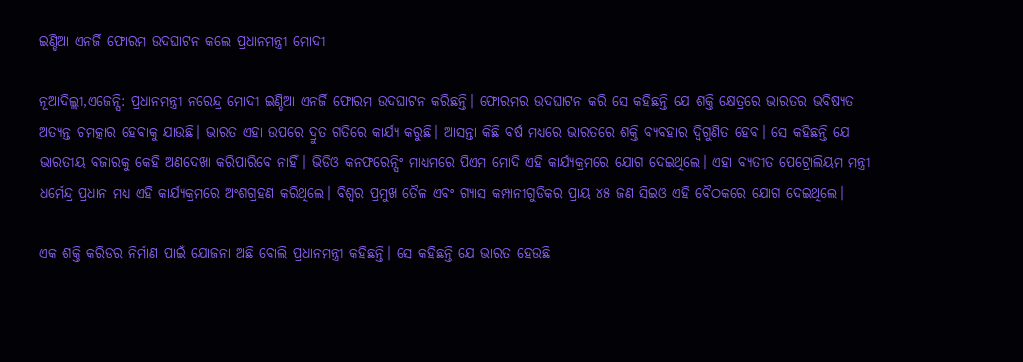ଇଣ୍ଡିଆ ଏନର୍ଜି ଫୋରମ ଉଦଘାଟନ କଲେ ପ୍ରଧାନମନ୍ତ୍ରୀ ମୋଦୀ

ନୂଆଦିଲ୍ଲୀ,ଏଜେନ୍ସି: ପ୍ରଧାନମନ୍ତ୍ରୀ ନରେନ୍ଦ୍ର ମୋଦୀ ଇଣ୍ଡିଆ ଏନର୍ଜି ଫୋରମ ଉଦଘାଟନ କରିଛନ୍ତି। ଫୋରମର ଉଦଘାଟନ କରି ସେ କହିଛନ୍ତି ଯେ ଶକ୍ତି କ୍ଷେତ୍ରରେ ଭାରତର ଭବିଷ୍ୟତ ଅତ୍ୟନ୍ତ ଚମତ୍କାର ହେବାକୁ ଯାଉଛି। ଭାରତ ଏହା ଉପରେ ଦ୍ରୁତ ଗତିରେ କାର୍ଯ୍ୟ କରୁଛି। ଆସନ୍ତା କିଛି ବର୍ଷ ମଧ୍ୟରେ ଭାରତରେ ଶକ୍ତି ବ୍ୟବହାର ଦ୍ୱିଗୁଣିତ ହେବ। ସେ କହିଛନ୍ତି ଯେ ଭାରତୀୟ ବଜାରକୁ କେହି ଅଣଦେଖା କରିପାରିବେ ନାହିଁ। ଭିଡିଓ କନଫରେନ୍ସିଂ ମାଧ୍ୟମରେ ପିଏମ ମୋଦି ଏହି କାର୍ଯ୍ୟକ୍ରମରେ ଯୋଗ ଦେଇଥିଲେ। ଏହା ବ୍ୟତୀତ ପେଟ୍ରୋଲିୟମ ମନ୍ତ୍ରୀ ଧର୍ମେନ୍ଦ୍ର ପ୍ରଧାନ ମଧ୍ୟ ଏହି କାର୍ଯ୍ୟକ୍ରମରେ ଅଂଶଗ୍ରହଣ କରିଥିଲେ। ବିଶ୍ଵର ପ୍ରମୁଖ ତୈଳ ଏବଂ ଗ୍ୟାସ କମ୍ପାନୀଗୁଡିକର ପ୍ରାୟ ୪୫ ଜଣ ସିଇଓ ଏହି ବୈଠକରେ ଯୋଗ ଦେଇଥିଲେ।

ଏକ ଶକ୍ତି କରିଡର ନିର୍ମାଣ ପାଇଁ ଯୋଜନା ଅଛି ବୋଲି ପ୍ରଧାନମନ୍ତ୍ରୀ କହିଛନ୍ତି। ସେ କହିଛନ୍ତି ଯେ ଭାରତ ହେଉଛି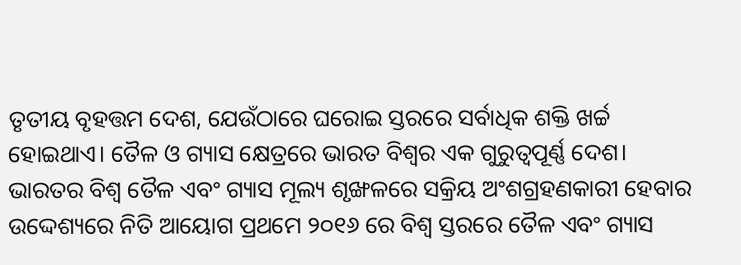ତୃତୀୟ ବୃହତ୍ତମ ଦେଶ, ଯେଉଁଠାରେ ଘରୋଇ ସ୍ତରରେ ସର୍ବାଧିକ ଶକ୍ତି ଖର୍ଚ୍ଚ ହୋଇଥାଏ। ତୈଳ ଓ ଗ୍ୟାସ କ୍ଷେତ୍ରରେ ଭାରତ ବିଶ୍ଵର ଏକ ଗୁରୁତ୍ୱପୂର୍ଣ୍ଣ ଦେଶ। ଭାରତର ବିଶ୍ୱ ତୈଳ ଏବଂ ଗ୍ୟାସ ମୂଲ୍ୟ ଶୃଙ୍ଖଳରେ ସକ୍ରିୟ ଅଂଶଗ୍ରହଣକାରୀ ହେବାର ଉଦ୍ଦେଶ୍ୟରେ ନିତି ଆୟୋଗ ପ୍ରଥମେ ୨୦୧୬ ରେ ବିଶ୍ୱ ସ୍ତରରେ ତୈଳ ଏବଂ ଗ୍ୟାସ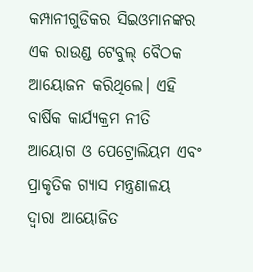କମ୍ପାନୀଗୁଡିକର ସିଇଓମାନଙ୍କର ଏକ ରାଉଣ୍ଡ ଟେବୁଲ୍ ବୈଠକ ଆୟୋଜନ କରିଥିଲେ। ଏହି ବାର୍ଷିକ କାର୍ଯ୍ୟକ୍ରମ ନୀତି ଆୟୋଗ ଓ ପେଟ୍ରୋଲିୟମ ଏବଂ ପ୍ରାକୃତିକ ଗ୍ୟାସ ମନ୍ତ୍ରଣାଳୟ ଦ୍ୱାରା ଆୟୋଜିତ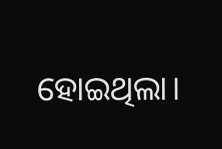ହୋଇଥିଲା।